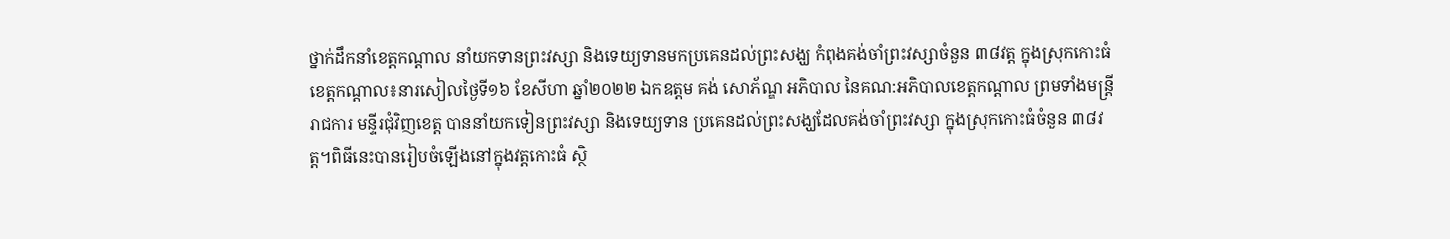ថ្នាក់ដឹកនាំខេត្តកណ្តាល នាំយកទានព្រះវស្សា និងទេយ្យទានមកប្រគេនដល់ព្រះសង្ឃ កំពុងគង់ចាំព្រះវស្សាចំនួន ៣៨វត្ត ក្នុងស្រុកកោះធំ
ខេត្តកណ្តាល៖នារសៀលថ្ងៃទី១៦ ខែសីហា ឆ្នាំ២០២២ ឯកឧត្តម គង់ សោភ័ណ្ឌ អភិបាល នៃគណ:អភិបាលខេត្តកណ្ដាល ព្រមទាំងមន្ត្រីរាជការ មន្ទីរជុំវិញខេត្ត បាននាំយកទៀនព្រះវស្សា និងទេយ្យទាន ប្រគេនដល់ព្រះសង្ឃដែលគង់ចាំព្រះវស្សា ក្នុងស្រុកកោះធំចំនួន ៣៨វត្ត។ពិធីនេះបានរៀបចំឡើងនៅក្នុងវត្តកោះធំ ស្ថិ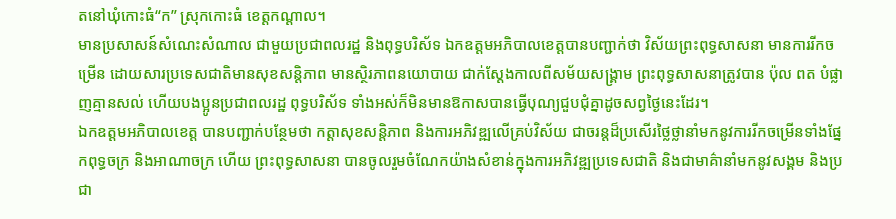តនៅឃុំកោះធំ“ក” ស្រុកកោះធំ ខេត្តកណ្ដាល។
មានប្រសាសន៍សំណេះសំណាល ជាមួយប្រជាពលរដ្ឋ និងពុទ្ធបរិស័ទ ឯកឧត្តមអភិបាលខេត្តបានបញ្ជាក់ថា វិស័យព្រះពុទ្ធសាសនា មានការរីកចម្រើន ដោយសារប្រទេសជាតិមានសុខសន្តិភាព មានស្ថិរភាពនយោបាយ ជាក់ស្តែងកាលពីសម័យសង្គ្រាម ព្រះពុទ្ធសាសនាត្រូវបាន ប៉ុល ពត បំផ្លាញគ្មានសល់ ហើយបងប្អូនប្រជាពលរដ្ឋ ពុទ្ធបរិស័ទ ទាំងអស់ក៏មិនមានឱកាសបានធ្វើបុណ្យជួបជុំគ្នាដូចសព្វថ្ងៃនេះដែរ។
ឯកឧត្តមអភិបាលខេត្ត បានបញ្ជាក់បន្ថែមថា កត្តាសុខសន្តិភាព និងការអភិវឌ្ឍលើគ្រប់វិស័យ ជាចរន្តដ៏ប្រសើរថ្លៃថ្លានាំមកនូវការរីកចម្រើនទាំងផ្នែកពុទ្ធចក្រ និងអាណាចក្រ ហើយ ព្រះពុទ្ធសាសនា បានចូលរួមចំណែកយ៉ាងសំខាន់ក្នុងការអភិវឌ្ឍប្រទេសជាតិ និងជាមាគ៌ានាំមកនូវសង្គម និងប្រជា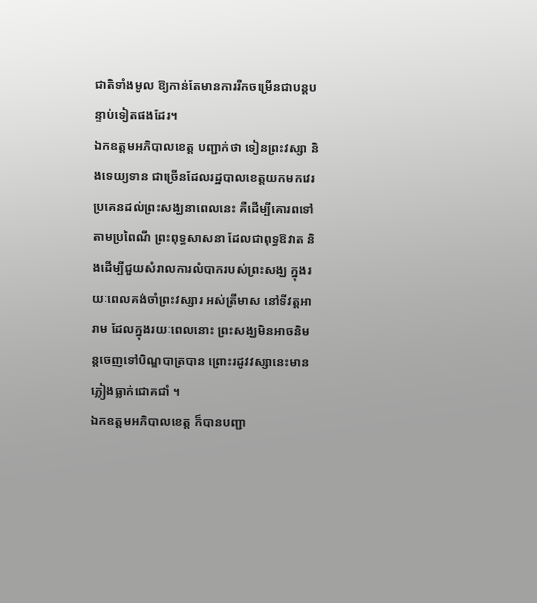ជាតិទាំងមូល ឱ្យកាន់តែមានការរីកចម្រើនជាបន្តបន្ទាប់ទៀតផងដែរ។
ឯកឧត្តមអភិបាលខេត្ត បញ្ជាក់ថា ទៀនព្រះវស្សា និងទេយ្យទាន ជាច្រើនដែលរដ្ឋបាលខេត្តយកមកវេរប្រគេនដល់ព្រះសង្ឃនាពេលនេះ គឺដើម្បីគោរពទៅតាមប្រពៃណី ព្រះពុទ្ធសាសនា ដែលជាពុទ្ធឱវាត និងដើម្បីជួយសំរាលការលំបាករបស់ព្រះសង្ឃ ក្នុងរយៈពេលគង់ចាំព្រះវស្សារ អស់ត្រីមាស នៅទីវត្តអារាម ដែលក្នុងរយៈពេលនោះ ព្រះសង្ឃមិនអាចនិមន្តចេញទៅបិណ្ឌបាត្របាន ព្រោះរដូវវស្សានេះមានភ្លៀងធ្លាក់ជោគជាំ ។
ឯកឧត្តមអភិបាលខេត្ត ក៏បានបញ្ជា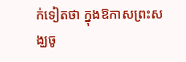ក់ទៀតថា ក្នុងឱកាសព្រះសង្ឃចូ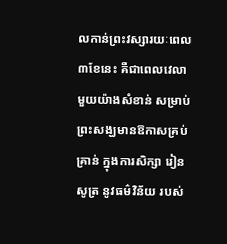លកាន់ព្រះវស្សារយៈពេល៣ខែនេះ គឺជាពេលវេលាមួយយ៉ាងសំខាន់ សម្រាប់ព្រះសង្ឃមានឱកាសគ្រប់គ្រាន់ ក្នុងការសិក្សា រៀនសូត្រ នូវធម៌វិន័យ របស់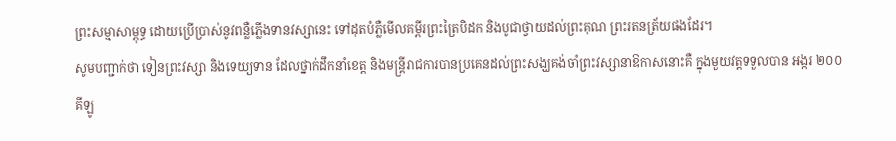ព្រះសម្មាសាម្ពុទ្ធ ដោយប្រើប្រាស់នូវពន្លឺភ្លើងទានវស្សានេះ ទៅដុតបំភ្លឺមើលគម្ពីរព្រះត្រៃបិដក និងបូជាថ្វាយដល់ព្រះគុណ ព្រះរតនត្រ័យផងដែរ។
សូមបញ្ជាក់ថា ទៀនព្រះវស្សា និងទេយ្យទាន ដែលថ្នាក់ដឹកនាំខេត្ត និងមន្ត្រីរាជការបានប្រគេនដល់ព្រះសង្ឃគង់ចាំព្រះវស្សានាឱកាសនោះគឺ ក្នុងមួយវត្តទទួលបាន អង្ករ ២០០គីឡូ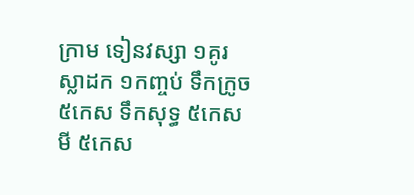ក្រាម ទៀនវស្សា ១គូរ ស្លាដក ១កញ្ចប់ ទឹកក្រូច ៥កេស ទឹកសុទ្ធ ៥កេស មី ៥កេស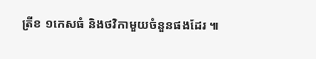ត្រីខ ១កេសធំ និងថវិកាមួយចំនួនផងដែរ ៕